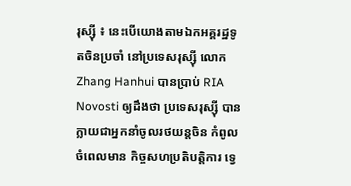រុស្ស៊ី ៖ នេះបើយោងតាមឯកអគ្គរដ្ឋទូតចិនប្រចាំ នៅប្រទេសរុស្ស៊ី លោក Zhang Hanhui បានប្រាប់ RIA Novosti ឲ្យដឹងថា ប្រទេសរុស្ស៊ី បានក្លាយជាអ្នកនាំចូលរថយន្តចិន កំពូលចំពេលមាន កិច្ចសហប្រតិបត្តិការ ទ្វេ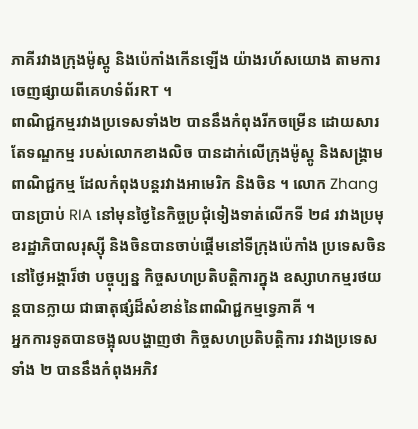ភាគីរវាងក្រុងម៉ូស្គូ និងប៉េកាំងកើនឡើង យ៉ាងរហ័សយោង តាមការចេញផ្សាយពីគេហទំព័រRT ។
ពាណិជ្ជកម្មរវាងប្រទេសទាំង២ បាននឹងកំពុងរីកចម្រើន ដោយសារតែទណ្ឌកម្ម របស់លោកខាងលិច បានដាក់លើក្រុងម៉ូស្គូ និងសង្គ្រាមពាណិជ្ជកម្ម ដែលកំពុងបន្តរវាងអាមេរិក និងចិន ។ លោក Zhang បានប្រាប់ RIA នៅមុនថ្ងៃនៃកិច្ចប្រជុំទៀងទាត់លើកទី ២៨ រវាងប្រមុខរដ្ឋាភិបាលរុស្ស៊ី និងចិនបានចាប់ផ្តើមនៅទីក្រុងប៉េកាំង ប្រទេសចិននៅថ្ងៃអង្គារ៏ថា បច្ចុប្បន្ន កិច្ចសហប្រតិបត្តិការក្នុង ឧស្សាហកម្មរថយន្តបានក្លាយ ជាធាតុផ្សំដ៏សំខាន់នៃពាណិជ្ជកម្មទ្វេភាគី ។
អ្នកការទូតបានចង្អុលបង្ហាញថា កិច្ចសហប្រតិបត្តិការ រវាងប្រទេសទាំង ២ បាននឹងកំពុងអភិវ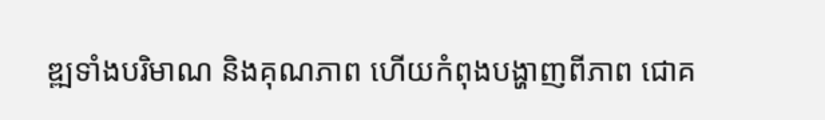ឌ្ឍទាំងបរិមាណ និងគុណភាព ហើយកំពុងបង្ហាញពីភាព ជោគ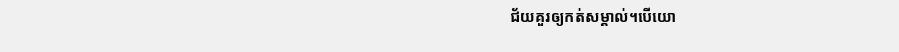ជ័យគួរឲ្យកត់សម្គាល់។បើយោ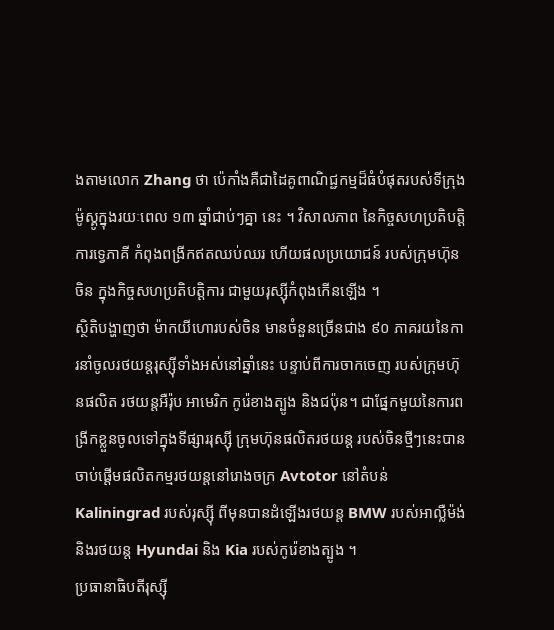ងតាមលោក Zhang ថា ប៉េកាំងគឺជាដៃគូពាណិជ្ជកម្មដ៏ធំបំផុតរបស់ទីក្រុងម៉ូស្គូក្នុងរយៈពេល ១៣ ឆ្នាំជាប់ៗគ្នា នេះ ។ វិសាលភាព នៃកិច្ចសហប្រតិបត្តិការទ្វេភាគី កំពុងពង្រីកឥតឈប់ឈរ ហើយផលប្រយោជន៍ របស់ក្រុមហ៊ុនចិន ក្នុងកិច្ចសហប្រតិបត្តិការ ជាមួយរុស្ស៊ីកំពុងកើនឡើង ។
ស្ថិតិបង្ហាញថា ម៉ាកយីហោរបស់ចិន មានចំនួនច្រើនជាង ៩០ ភាគរយនៃការនាំចូលរថយន្តរុស្ស៊ីទាំងអស់នៅឆ្នាំនេះ បន្ទាប់ពីការចាកចេញ របស់ក្រុមហ៊ុនផលិត រថយន្តអឺរ៉ុប អាមេរិក កូរ៉េខាងត្បូង និងជប៉ុន។ ជាផ្នែកមួយនៃការពង្រីកខ្លួនចូលទៅក្នុងទីផ្សាររុស្ស៊ី ក្រុមហ៊ុនផលិតរថយន្ត របស់ចិនថ្មីៗនេះបានចាប់ផ្តើមផលិតកម្មរថយន្តនៅរោងចក្រ Avtotor នៅតំបន់ Kaliningrad របស់រុស្ស៊ី ពីមុនបានដំឡើងរថយន្ត BMW របស់អាល្លឺម៉ង់ និងរថយន្ត Hyundai និង Kia របស់កូរ៉េខាងត្បូង ។
ប្រធានាធិបតីរុស្ស៊ី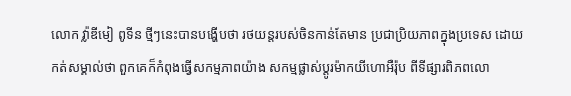លោក វ្ល៉ាឌីមៀ ពូទីន ថ្មីៗនេះបានបង្ហើបថា រថយន្តរបស់ចិនកាន់តែមាន ប្រជាប្រិយភាពក្នុងប្រទេស ដោយកត់សម្គាល់ថា ពួកគេក៏កំពុងធ្វើសកម្មភាពយ៉ាង សកម្មផ្លាស់ប្តូរម៉ាកយីហោអឺរ៉ុប ពីទីផ្សារពិភពលោ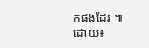កផងដែរ ៕
ដោយ៖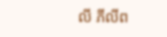លី ភីលីព